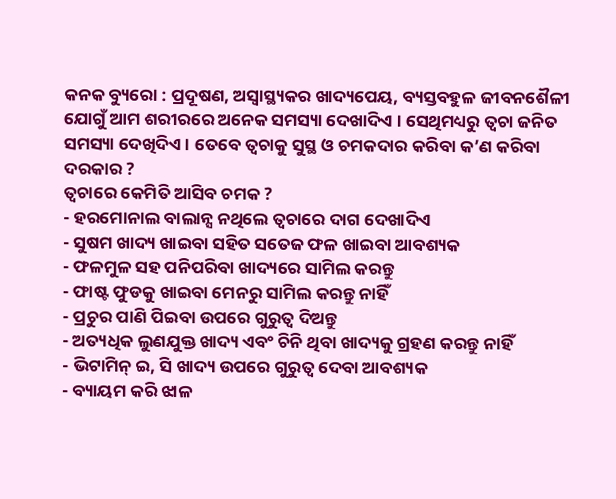କନକ ବ୍ୟୁରୋ : ପ୍ରଦୂଷଣ, ଅସ୍ୱାସ୍ଥ୍ୟକର ଖାଦ୍ୟପେୟ, ବ୍ୟସ୍ତବହୁଳ ଜୀବନଶୈଳୀ ଯୋଗୁଁ ଆମ ଶରୀରରେ ଅନେକ ସମସ୍ୟା ଦେଖାଦିଏ । ସେଥିମଧ୍ୟରୁ ତ୍ୱଚା ଜନିତ ସମସ୍ୟା ଦେଖିଦିଏ । ତେବେ ତ୍ୱଚାକୁ ସୁସ୍ଥ ଓ ଚମକଦାର କରିବା କ’ଣ କରିବା ଦରକାର ?
ତ୍ୱଚାରେ କେମିତି ଆସିବ ଚମକ ?
- ହରମୋନାଲ ବାଲାନ୍ସ ନଥିଲେ ତ୍ୱଚାରେ ଦାଗ ଦେଖାଦିଏ
- ସୁଷମ ଖାଦ୍ୟ ଖାଇବା ସହିତ ସତେଜ ଫଳ ଖାଇବା ଆବଶ୍ୟକ
- ଫଳମୁଳ ସହ ପନିପରିବା ଖାଦ୍ୟରେ ସାମିଲ କରନ୍ତୁ
- ଫାଷ୍ଟ ଫୁଡକୁ ଖାଇବା ମେନରୁ ସାମିଲ କରନ୍ତୁ ନାହିଁ
- ପ୍ରଚୁର ପାଣି ପିଇବା ଉପରେ ଗୁରୁତ୍ୱ ଦିଅନ୍ତୁ
- ଅତ୍ୟଧିକ ଲୁଣଯୁକ୍ତ ଖାଦ୍ୟ ଏବଂ ଚିନି ଥିବା ଖାଦ୍ୟକୁ ଗ୍ରହଣ କରନ୍ତୁ ନାହିଁ
- ଭିଟାମିନ୍ ଇ, ସି ଖାଦ୍ୟ ଉପରେ ଗୁରୁତ୍ୱ ଦେବା ଆବଶ୍ୟକ
- ବ୍ୟାୟମ କରି ଝାଳ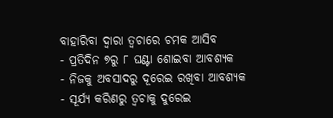ବାହାରିବା ଦ୍ୱାରା ତ୍ୱଚାରେ ଚମକ ଆସିବ
- ପ୍ରତିଦିନ ୭ରୁ ୮ ଘଣ୍ଟା ଶୋଇବା ଆବଶ୍ୟକ
- ନିଜକୁ ଅବସାଦରୁ ଦୂରେଇ ରଖିବା ଆବଶ୍ୟକ
- ସୂର୍ଯ୍ୟ କରିଣରୁ ତ୍ୱଚାକୁ ଦୁରେଇ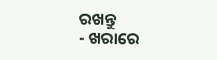ରଖନ୍ତୁ
- ଖରାରେ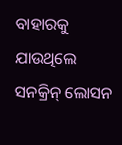ବାହାରକୁ ଯାଉଥିଲେ ସନକ୍ରିନ୍ ଲୋସନ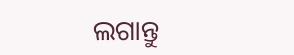ଲଗାନ୍ତୁ